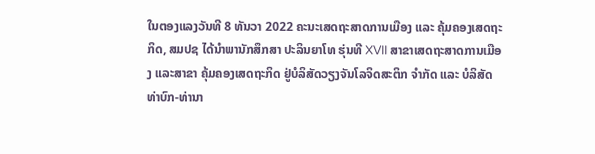ໃນຕອງແລງວັນທີ 8 ທັນວາ 2022 ຄະນະເສດຖະສາດການເມືອງ ແລະ ຄຸ້ມຄອງເສດຖະກິດ, ສມປຊ ໄດ້ນຳພານັກສຶກສາ ປະລິນຍາໂທ ຮຸ່ນທີ XVII ສາຂາເສດຖະສາດການເມືອງ ແລະສາຂາ ຄຸ້ມຄອງເສດຖະກິດ ຢູ່ບໍລິສັດວຽງຈັນໂລຈິດສະຕິກ ຈຳກັດ ແລະ ບໍລິສັດທ່າບົກ-ທ່ານາ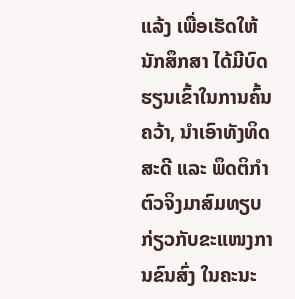ແລ້ງ ເພື່ອເຮັດໃຫ້ນັກສຶກສາ ໄດ້ມີບົດຮຽນເຂົ້າໃນການຄົ້ນຄວ້າ, ນໍາເອົາທັງທິດສະດີ ແລະ ພຶດຕິກຳຕົວຈິງມາສົມທຽບ ກ່ຽວກັບຂະແໜງການຂົນສົ່ງ ໃນຄະນະ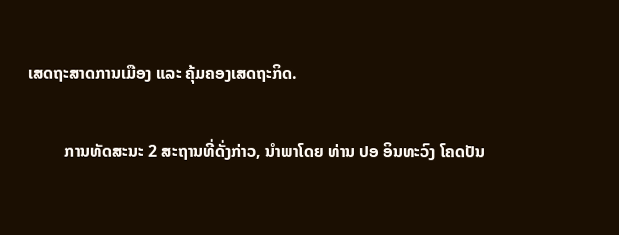ເສດຖະສາດການເມືອງ ແລະ ຄຸ້ມຄອງເສດຖະກິດ.

         ການທັດສະນະ 2 ສະຖານທີ່ດັ່ງກ່າວ, ນຳພາໂດຍ ທ່ານ ປອ ອິນທະວົງ ໂຄດປັນ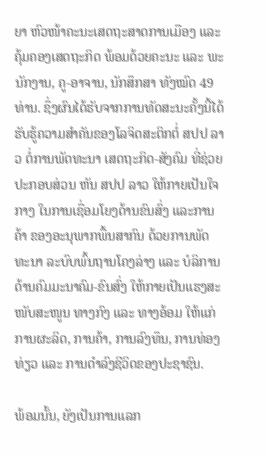ຍາ ຫົວໜ້າຄະນະເສດຖະສາດການເມືອງ ແລະ ຄຸ້ມຄອງເສດຖະກິດ ພ້ອມດ້ວຍຄະນະ ແລະ ພະນັກງານ, ຄູ-ອາຈານ, ນັກສຶກສາ ທັງໝົດ 49 ທ່ານ. ຊຶ່ງຜົນໄດ້ຮັບຈາກການທັດສະນະຄັ້ງນີ້ໄດ້ຮັບຮູ້ຄວາມສຳຄັນຂອງໂລຈິດສະຕິກຕໍ່ ສປປ ລາວ ຕໍ່ການພັດທະນາ ເສດຖະກິດ-ສັງຄົມ ທີ່ຊ່ວຍປະກອບສ່ວນ ຫັນ ສປປ ລາວ ໃຫ້ກາຍເປັນໃຈກາງ ໃນການເຊື່ອມໂຍງດ້ານຂົນສົ່ງ ແລະການຄ້າ ຂອງອະນຸພາກພື້ນສາກົນ ດ້ວຍການພັດທະນາ ລະບົບພົ້ນຖານໂຄງລ່າງ ແລະ ບໍລິການດ້ານຄົມມະນາຄົມ-ຂົນສົ່ງ ໃຫ້ກາຍເປັນແຮງສະໜັບສະໜູນ ທາງກົງ ແລະ ທາງອ້ອມ ໃຫ້ແກ່ການຜະລິດ, ການຄ້າ, ການລົງທຶນ, ການທ່ອງທ່ຽວ ແລະ ການດຳລົງຊີວິດຂອງປະຊາຊົນ.

ພ້ອມນັ້ນ, ຍັງເປັນການແລກ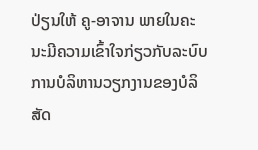ປ່ຽນໃຫ້ ຄູ-ອາຈານ ພາຍໃນຄະນະມີຄວາມເຂົ້າໃຈກ່ຽວກັບລະບົບການບໍລິຫານວຽກງານຂອງບໍລິສັດ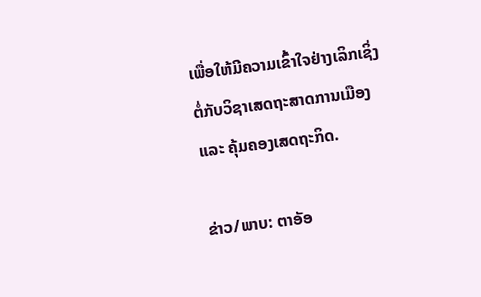ເພື່ອໃຫ້ມີຄວາມເຂົ້າໃຈຢ່າງເລິກເຊິ່ງຕໍ່ກັບວິຊາເສດຖະສາດການເມືອງ ແລະ ຄຸ້ມຄອງເສດຖະກິດ.

ຂ່າວ/ພາບ: ຕາອັອ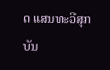ດ ແສນທະວີສຸກ
ບັນ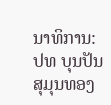ນາທິການ: ປທ ບຸນປັນ ສຸມຸນທອງ